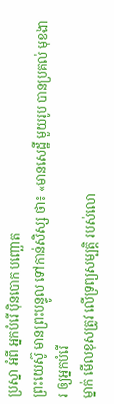ប្រស្នា អំពី អ្នកបំរើ ប៉ិនបោក បញ្ឆោត
ព្រះយេស៊ូ មានព្រះបន្ទូល ទៅកាន់សិស្ស ថា៖ «មានសេដ្ឋី មួយរូប បានប្រគល់ មុខងារ ឲ្យអ្នកបំរើ
ម្នាក់ មើលខុសត្រូវ លើទ្រព្យសម្បត្តិ របស់លោ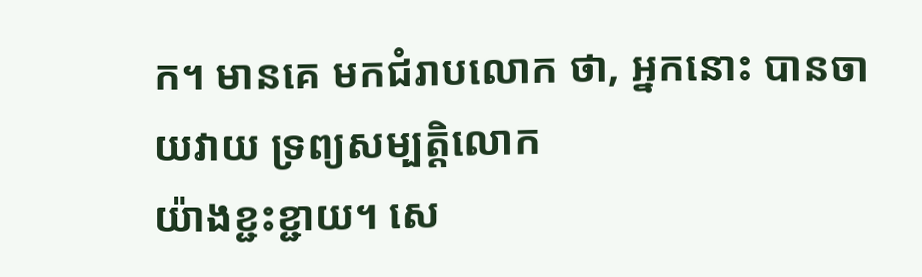ក។ មានគេ មកជំរាបលោក ថា, អ្នកនោះ បានចាយវាយ ទ្រព្យសម្បត្តិលោក
យ៉ាងខ្ជះខ្ជាយ។ សេ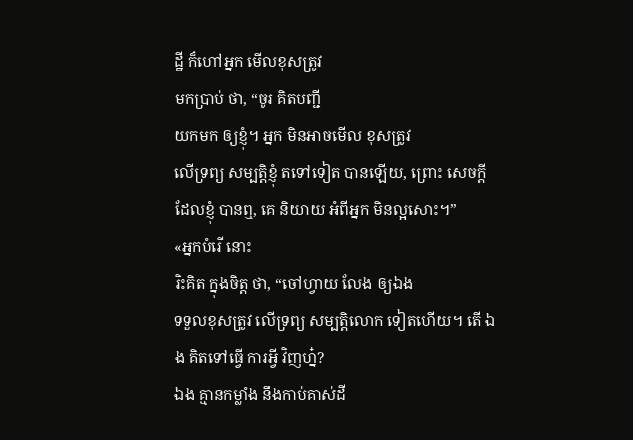ដ្ឋី ក៏ហៅអ្នក មើលខុសត្រូវ
មកប្រាប់ ថា, “ចូរ គិតបញ្ជី
យកមក ឲ្យខ្ញុំ។ អ្នក មិនអាចមើល ខុសត្រូវ
លើទ្រព្យ សម្បត្តិខ្ញុំ តទៅទៀត បានឡើយ, ព្រោះ សេចក្ដី
ដែលខ្ញុំ បានឮ, គេ និយាយ អំពីអ្នក មិនល្អសោះ។”
«អ្នកបំរើ នោះ
រិះគិត ក្នុងចិត្ត ថា, “ចៅហ្វាយ លែង ឲ្យឯង
ទទួលខុសត្រូវ លើទ្រព្យ សម្បត្តិលោក ទៀតហើយ។ តើ ឯង គិតទៅធ្វើ ការអ្វី វិញហ្ន៎?
ឯង គ្មានកម្លាំង នឹងកាប់គាស់ដី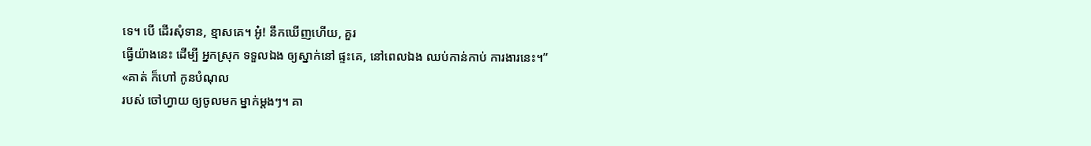ទេ។ បើ ដើរសុំទាន, ខ្មាសគេ។ អូ៎! នឹកឃើញហើយ, គួរ
ធ្វើយ៉ាងនេះ ដើម្បី អ្នកស្រុក ទទួលឯង ឲ្យស្នាក់នៅ ផ្ទះគេ, នៅពេលឯង ឈប់កាន់កាប់ ការងារនេះ។”
«គាត់ ក៏ហៅ កូនបំណុល
របស់ ចៅហ្វាយ ឲ្យចូលមក ម្នាក់ម្ដងៗ។ គា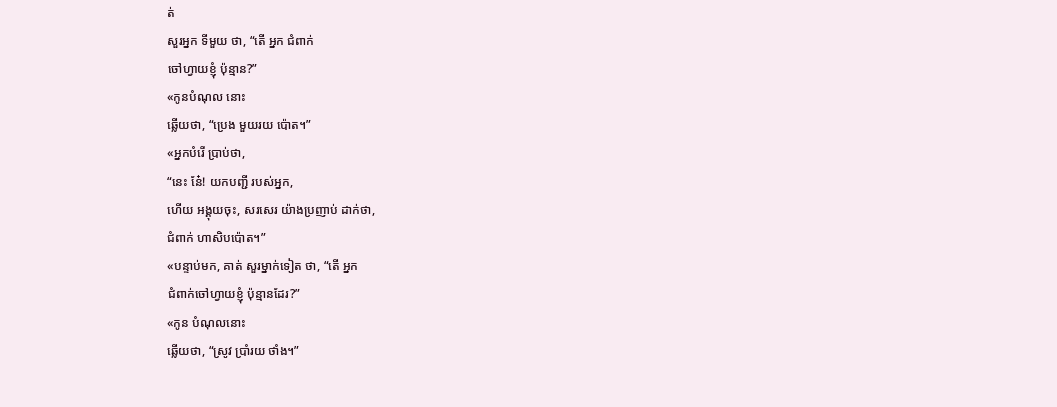ត់
សួរអ្នក ទីមួយ ថា, “តើ អ្នក ជំពាក់
ចៅហ្វាយខ្ញុំ ប៉ុន្មាន?”
«កូនបំណុល នោះ
ឆ្លើយថា, “ប្រេង មួយរយ ប៉ោត។”
«អ្នកបំរើ ប្រាប់ថា,
“នេះ នែ៎! យកបញ្ជី របស់អ្នក,
ហើយ អង្គុយចុះ, សរសេរ យ៉ាងប្រញាប់ ដាក់ថា,
ជំពាក់ ហាសិបប៉ោត។”
«បន្ទាប់មក, គាត់ សួរម្នាក់ទៀត ថា, “តើ អ្នក
ជំពាក់ចៅហ្វាយខ្ញុំ ប៉ុន្មានដែរ?”
«កូន បំណុលនោះ
ឆ្លើយថា, “ស្រូវ ប្រាំរយ ថាំង។”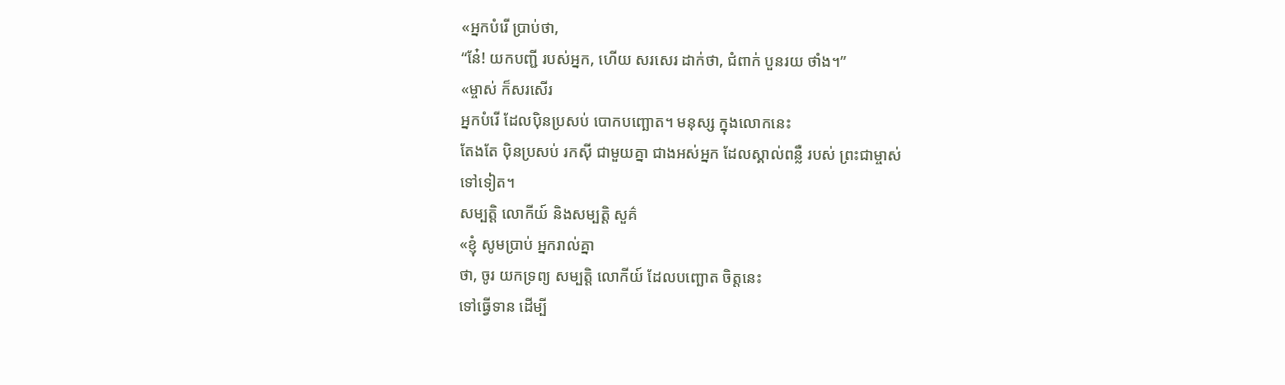«អ្នកបំរើ ប្រាប់ថា,
“នែ៎! យកបញ្ជី របស់អ្នក, ហើយ សរសេរ ដាក់ថា, ជំពាក់ បួនរយ ថាំង។”
«ម្ចាស់ ក៏សរសើរ
អ្នកបំរើ ដែលប៉ិនប្រសប់ បោកបញ្ឆោត។ មនុស្ស ក្នុងលោកនេះ
តែងតែ ប៉ិនប្រសប់ រកស៊ី ជាមួយគ្នា ជាងអស់អ្នក ដែលស្គាល់ពន្លឺ របស់ ព្រះជាម្ចាស់
ទៅទៀត។
សម្បត្តិ លោកីយ៍ និងសម្បត្តិ សួគ៌
«ខ្ញុំ សូមប្រាប់ អ្នករាល់គ្នា
ថា, ចូរ យកទ្រព្យ សម្បត្តិ លោកីយ៍ ដែលបញ្ឆោត ចិត្តនេះ
ទៅធ្វើទាន ដើម្បី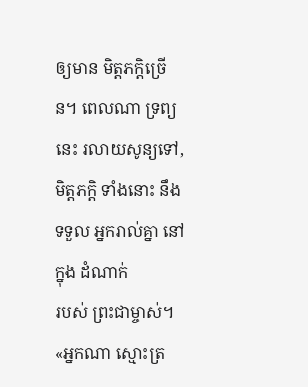ឲ្យមាន មិត្តភក្ដិច្រើន។ ពេលណា ទ្រព្យនេះ រលាយសូន្យទៅ,
មិត្តភក្ដិ ទាំងនោះ នឹងទទួល អ្នករាល់គ្នា នៅក្នុង ដំណាក់
របស់ ព្រះជាម្ចាស់។
«អ្នកណា ស្មោះត្រ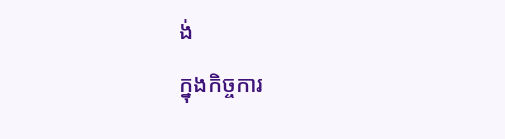ង់
ក្នុងកិច្ចការ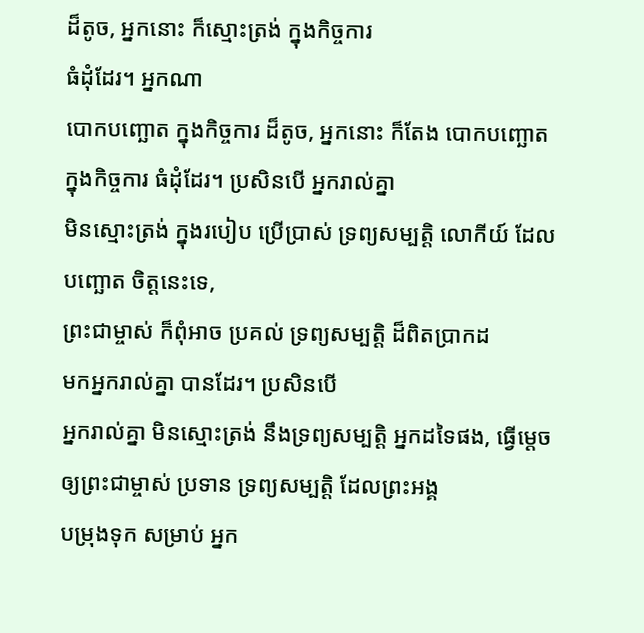ដ៏តូច, អ្នកនោះ ក៏ស្មោះត្រង់ ក្នុងកិច្ចការ
ធំដុំដែរ។ អ្នកណា
បោកបញ្ឆោត ក្នុងកិច្ចការ ដ៏តូច, អ្នកនោះ ក៏តែង បោកបញ្ឆោត
ក្នុងកិច្ចការ ធំដុំដែរ។ ប្រសិនបើ អ្នករាល់គ្នា
មិនស្មោះត្រង់ ក្នុងរបៀប ប្រើប្រាស់ ទ្រព្យសម្បត្តិ លោកីយ៍ ដែលបញ្ឆោត ចិត្តនេះទេ,
ព្រះជាម្ចាស់ ក៏ពុំអាច ប្រគល់ ទ្រព្យសម្បត្តិ ដ៏ពិតប្រាកដ
មកអ្នករាល់គ្នា បានដែរ។ ប្រសិនបើ
អ្នករាល់គ្នា មិនស្មោះត្រង់ នឹងទ្រព្យសម្បត្តិ អ្នកដទៃផង, ធ្វើម្ដេច ឲ្យព្រះជាម្ចាស់ ប្រទាន ទ្រព្យសម្បត្តិ ដែលព្រះអង្គ
បម្រុងទុក សម្រាប់ អ្នក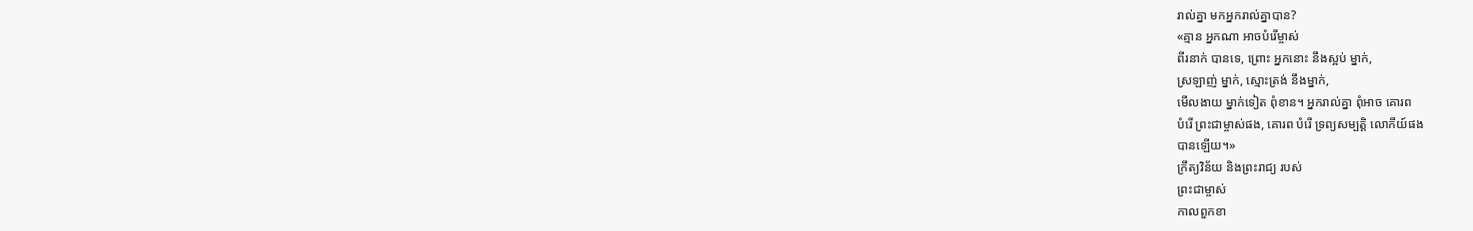រាល់គ្នា មកអ្នករាល់គ្នាបាន?
«គ្មាន អ្នកណា អាចបំរើម្ចាស់
ពីរនាក់ បានទេ, ព្រោះ អ្នកនោះ នឹងស្អប់ ម្នាក់,
ស្រឡាញ់ ម្នាក់, ស្មោះត្រង់ នឹងម្នាក់,
មើលងាយ ម្នាក់ទៀត ពុំខាន។ អ្នករាល់គ្នា ពុំអាច គោរព
បំរើ ព្រះជាម្ចាស់ផង, គោរព បំរើ ទ្រព្យសម្បត្តិ លោកីយ៍ផង
បានឡើយ។»
ក្រឹត្យវិន័យ និងព្រះរាជ្យ របស់
ព្រះជាម្ចាស់
កាលពួកខា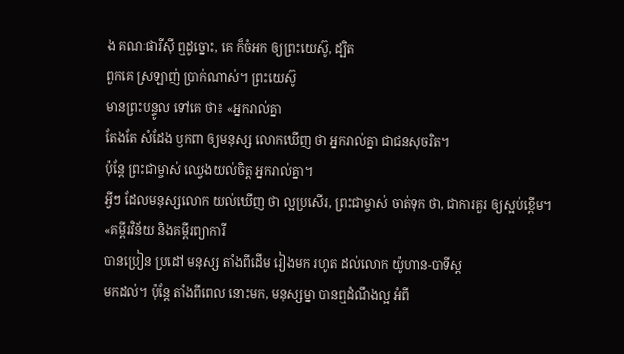ង គណៈផារីស៊ី ឮដូច្នោះ, គេ ក៏ចំអក ឲ្យព្រះយេស៊ូ, ដ្បិត
ពួកគេ ស្រឡាញ់ ប្រាក់ណាស់។ ព្រះយេស៊ូ
មានព្រះបន្ទូល ទៅគេ ថា៖ «អ្នករាល់គ្នា
តែងតែ សំដែង ឫកពា ឲ្យមនុស្ស លោកឃើញ ថា អ្នករាល់គ្នា ជាជនសុចរិត។
ប៉ុន្តែ ព្រះជាម្ចាស់ ឈ្វេងយល់ចិត្ត អ្នករាល់គ្នា។
អ្វីៗ ដែលមនុស្សលោក យល់ឃើញ ថា ល្អប្រសើរ, ព្រះជាម្ចាស់ ចាត់ទុក ថា, ជាការគួរ ឲ្យស្អប់ខ្ពើម។
«គម្ពីរវិន័យ និងគម្ពីរព្យាការី
បានប្រៀន ប្រដៅ មនុស្ស តាំងពីដើម រៀងមក រហូត ដល់លោក យ៉ូហាន-បាទីស្ដ
មកដល់។ ប៉ុន្តែ តាំងពីពេល នោះមក, មនុស្សម្នា បានឮដំណឹងល្អ អំពី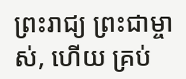ព្រះរាជ្យ ព្រះជាម្ចាស់, ហើយ គ្រប់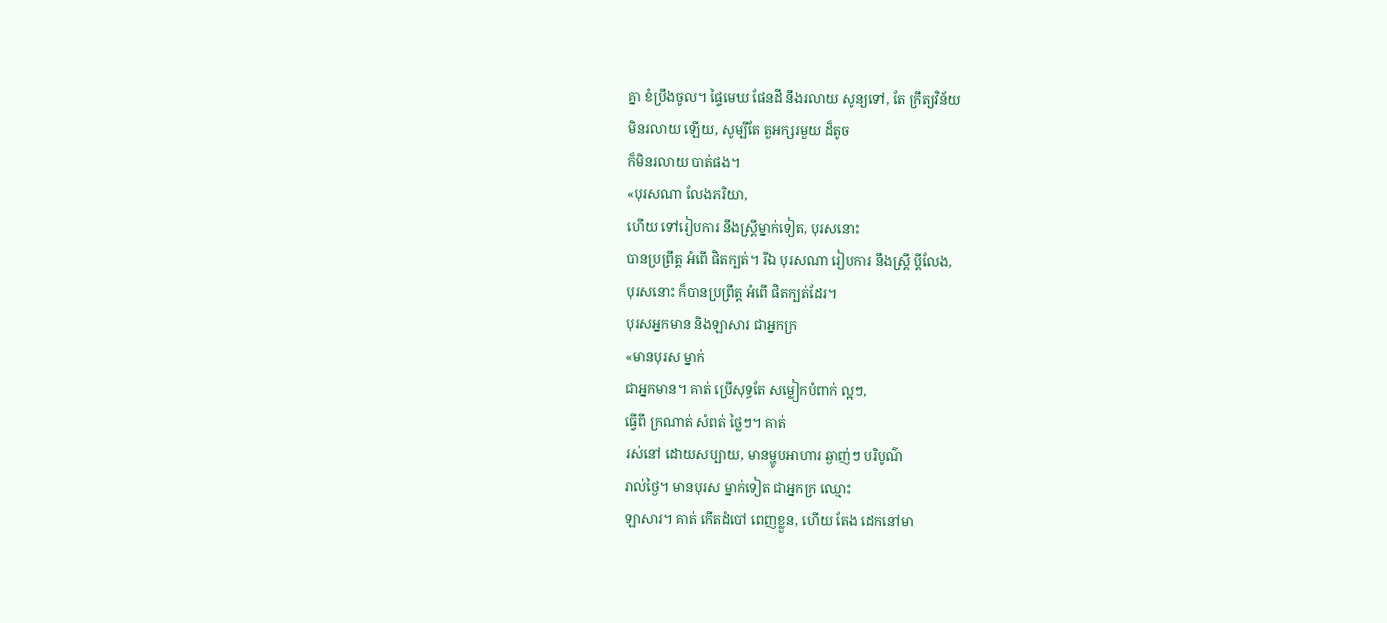គ្នា ខំប្រឹងចូល។ ផ្ទៃមេឃ ផែនដី នឹងរលាយ សូន្យទៅ, តែ ក្រឹត្យវិន័យ
មិនរលាយ ឡើយ, សូម្បីតែ តួអក្សរមួយ ដ៏តូច
ក៏មិនរលាយ បាត់ផង។
«បុរសណា លែងភរិយា,
ហើយ ទៅរៀបការ នឹងស្ត្រីម្នាក់ទៀត, បុរសនោះ
បានប្រព្រឹត្ត អំពើ ផិតក្បត់។ រីឯ បុរសណា រៀបការ នឹងស្ត្រី ប្ដីលែង,
បុរសនោះ ក៏បានប្រព្រឹត្ត អំពើ ផិតក្បត់ដែរ។
បុរសអ្នកមាន និងឡាសារ ជាអ្នកក្រ
«មានបុរស ម្នាក់
ជាអ្នកមាន។ គាត់ ប្រើសុទ្ធតែ សម្លៀកបំពាក់ ល្អៗ,
ធ្វើពី ក្រណាត់ សំពត់ ថ្លៃៗ។ គាត់
រស់នៅ ដោយសប្បាយ, មានម្ហូបអាហារ ឆ្ងាញ់ៗ បរិបូណ៌
រាល់ថ្ងៃ។ មានបុរស ម្នាក់ទៀត ជាអ្នកក្រ ឈ្មោះ
ឡាសារ។ គាត់ កើតដំបៅ ពេញខ្លួន, ហើយ តែង ដេកនៅមា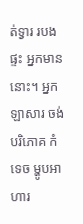ត់ទ្វារ របងផ្ទះ អ្នកមាននោះ។ អ្នក ឡាសារ ចង់បរិភោគ កំទេច ម្ហូបអាហារ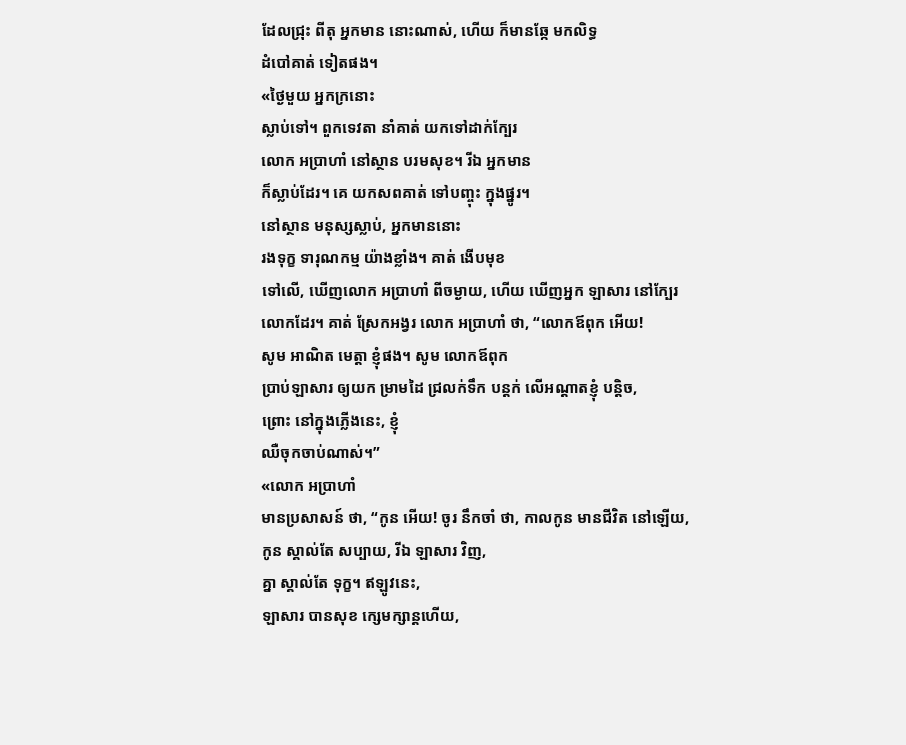ដែលជ្រុះ ពីតុ អ្នកមាន នោះណាស់, ហើយ ក៏មានឆ្កែ មកលិទ្ធ
ដំបៅគាត់ ទៀតផង។
«ថ្ងៃមួយ អ្នកក្រនោះ
ស្លាប់ទៅ។ ពួកទេវតា នាំគាត់ យកទៅដាក់ក្បែរ
លោក អប្រាហាំ នៅស្ថាន បរមសុខ។ រីឯ អ្នកមាន
ក៏ស្លាប់ដែរ។ គេ យកសពគាត់ ទៅបញ្ចុះ ក្នុងផ្នូរ។
នៅស្ថាន មនុស្សស្លាប់, អ្នកមាននោះ
រងទុក្ខ ទារុណកម្ម យ៉ាងខ្លាំង។ គាត់ ងើបមុខ
ទៅលើ, ឃើញលោក អប្រាហាំ ពីចម្ងាយ, ហើយ ឃើញអ្នក ឡាសារ នៅក្បែរ លោកដែរ។ គាត់ ស្រែកអង្វរ លោក អប្រាហាំ ថា, “លោកឪពុក អើយ!
សូម អាណិត មេត្តា ខ្ញុំផង។ សូម លោកឪពុក
ប្រាប់ឡាសារ ឲ្យយក ម្រាមដៃ ជ្រលក់ទឹក បន្តក់ លើអណ្ដាតខ្ញុំ បន្តិច,
ព្រោះ នៅក្នុងភ្លើងនេះ, ខ្ញុំ
ឈឺចុកចាប់ណាស់។”
«លោក អប្រាហាំ
មានប្រសាសន៍ ថា, “កូន អើយ! ចូរ នឹកចាំ ថា, កាលកូន មានជីវិត នៅឡើយ,
កូន ស្គាល់តែ សប្បាយ, រីឯ ឡាសារ វិញ,
គ្នា ស្គាល់តែ ទុក្ខ។ ឥឡូវនេះ,
ឡាសារ បានសុខ ក្សេមក្សាន្តហើយ,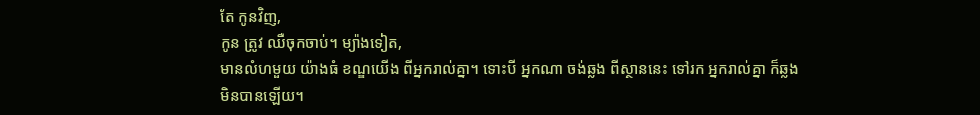តែ កូនវិញ,
កូន ត្រូវ ឈឺចុកចាប់។ ម្យ៉ាងទៀត,
មានលំហមួយ យ៉ាងធំ ខណ្ឌយើង ពីអ្នករាល់គ្នា។ ទោះបី អ្នកណា ចង់ឆ្លង ពីស្ថាននេះ ទៅរក អ្នករាល់គ្នា ក៏ឆ្លង
មិនបានឡើយ។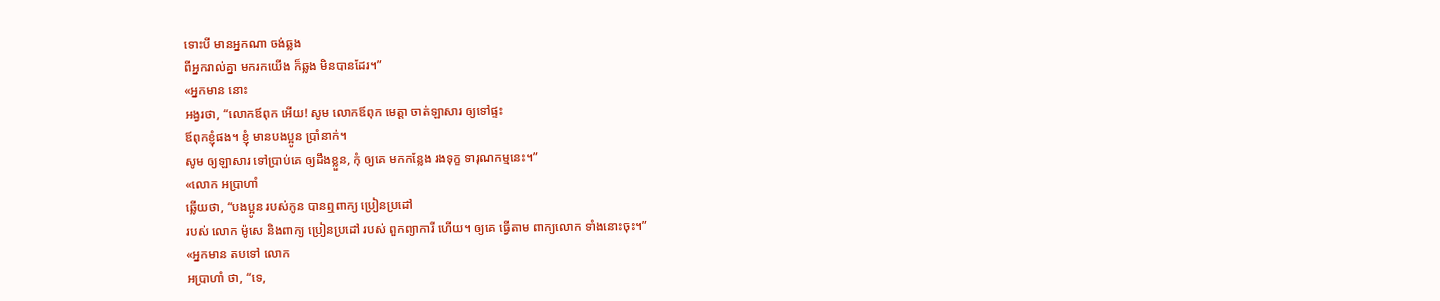ទោះបី មានអ្នកណា ចង់ឆ្លង
ពីអ្នករាល់គ្នា មករកយើង ក៏ឆ្លង មិនបានដែរ។”
«អ្នកមាន នោះ
អង្វរថា, “លោកឪពុក អើយ! សូម លោកឪពុក មេត្តា ចាត់ឡាសារ ឲ្យទៅផ្ទះ
ឪពុកខ្ញុំផង។ ខ្ញុំ មានបងប្អូន ប្រាំនាក់។
សូម ឲ្យឡាសារ ទៅប្រាប់គេ ឲ្យដឹងខ្លួន, កុំ ឲ្យគេ មកកន្លែង រងទុក្ខ ទារុណកម្មនេះ។”
«លោក អប្រាហាំ
ឆ្លើយថា, “បងប្អូន របស់កូន បានឮពាក្យ ប្រៀនប្រដៅ
របស់ លោក ម៉ូសេ និងពាក្យ ប្រៀនប្រដៅ របស់ ពួកព្យាការី ហើយ។ ឲ្យគេ ធ្វើតាម ពាក្យលោក ទាំងនោះចុះ។”
«អ្នកមាន តបទៅ លោក
អប្រាហាំ ថា, “ទេ,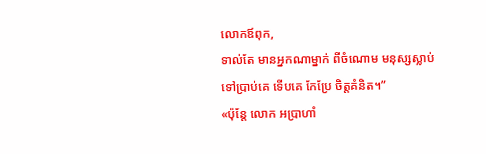លោកឪពុក,
ទាល់តែ មានអ្នកណាម្នាក់ ពីចំណោម មនុស្សស្លាប់
ទៅប្រាប់គេ ទើបគេ កែប្រែ ចិត្តគំនិត។”
«ប៉ុន្តែ លោក អប្រាហាំ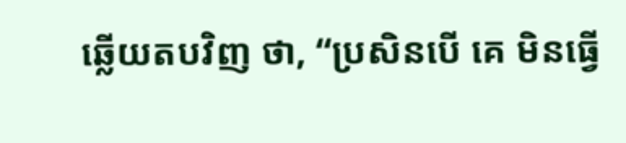ឆ្លើយតបវិញ ថា, “ប្រសិនបើ គេ មិនធ្វើ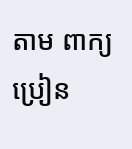តាម ពាក្យប្រៀន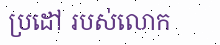ប្រដៅ របស់លោក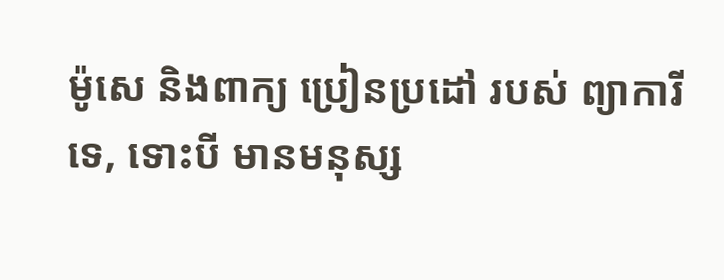ម៉ូសេ និងពាក្យ ប្រៀនប្រដៅ របស់ ព្យាការីទេ, ទោះបី មានមនុស្ស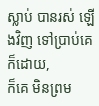ស្លាប់ បានរស់ ឡើងវិញ ទៅប្រាប់គេ ក៏ដោយ,
ក៏គេ មិនព្រម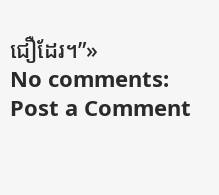ជឿដែរ។”»
No comments:
Post a Comment